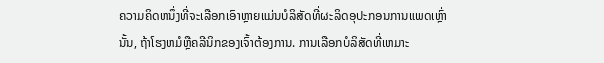ຄວາມຄິດຫນຶ່ງທີ່ຈະເລືອກເອົາຫຼາຍແມ່ນບໍລິສັດທີ່ຜະລິດອຸປະກອນການແພດເຫຼົ່ານັ້ນ, ຖ້າໂຮງຫມໍຫຼືຄລີນິກຂອງເຈົ້າຕ້ອງການ. ການເລືອກບໍລິສັດທີ່ເຫມາະ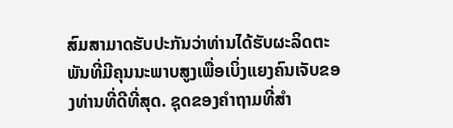ສົມສາມາດຮັບປະກັນວ່າທ່ານໄດ້ຮັບຜະລິດຕະພັນທີ່ມີຄຸນນະພາບສູງເພື່ອເບິ່ງແຍງຄົນເຈັບຂອງທ່ານທີ່ດີທີ່ສຸດ. ຊຸດຂອງຄໍາຖາມທີ່ສໍາ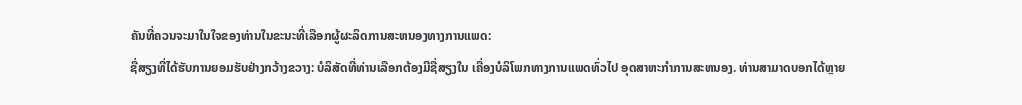ຄັນທີ່ຄວນຈະມາໃນໃຈຂອງທ່ານໃນຂະນະທີ່ເລືອກຜູ້ຜະລິດການສະຫນອງທາງການແພດ:
ຊື່ສຽງທີ່ໄດ້ຮັບການຍອມຮັບຢ່າງກວ້າງຂວາງ: ບໍລິສັດທີ່ທ່ານເລືອກຕ້ອງມີຊື່ສຽງໃນ ເຄື່ອງບໍລິໂພກທາງການແພດທົ່ວໄປ ອຸດສາຫະກໍາການສະຫນອງ. ທ່ານສາມາດບອກໄດ້ຫຼາຍ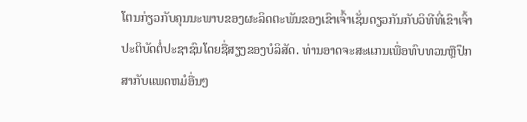ໂຕນກ່ຽວກັບຄຸນນະພາບຂອງຜະລິດຕະພັນຂອງເຂົາເຈົ້າເຊັ່ນດຽວກັນກັບວິທີທີ່ເຂົາເຈົ້າປະຕິບັດຕໍ່ປະຊາຊົນໂດຍຊື່ສຽງຂອງບໍລິສັດ. ທ່ານອາດຈະສະແກນເພື່ອທົບທວນຫຼືປຶກສາກັບແພດຫມໍອື່ນໆ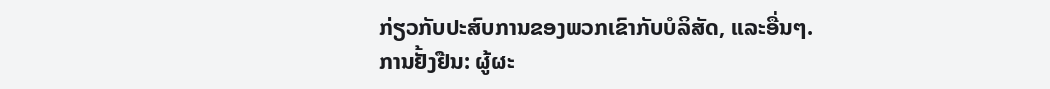ກ່ຽວກັບປະສົບການຂອງພວກເຂົາກັບບໍລິສັດ, ແລະອື່ນໆ.
ການຢັ້ງຢືນ: ຜູ້ຜະ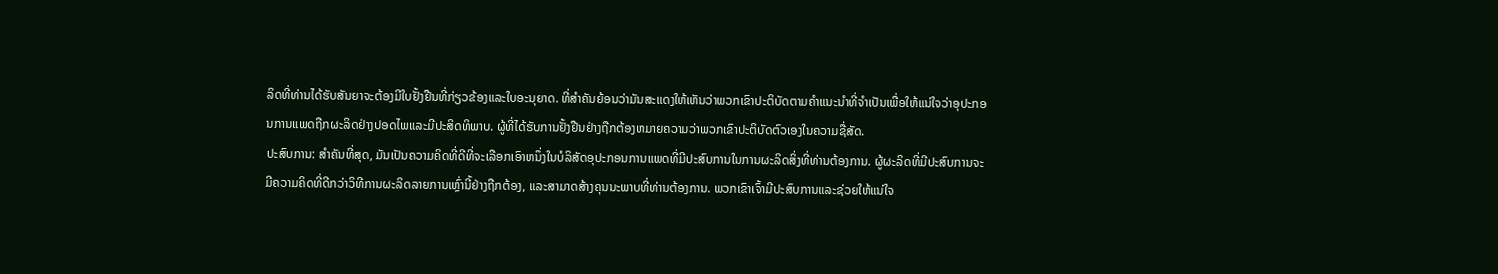ລິດທີ່ທ່ານໄດ້ຮັບສັນຍາຈະຕ້ອງມີໃບຢັ້ງຢືນທີ່ກ່ຽວຂ້ອງແລະໃບອະນຸຍາດ. ທີ່ສໍາຄັນຍ້ອນວ່າມັນສະແດງໃຫ້ເຫັນວ່າພວກເຂົາປະຕິບັດຕາມຄໍາແນະນໍາທີ່ຈໍາເປັນເພື່ອໃຫ້ແນ່ໃຈວ່າອຸປະກອນການແພດຖືກຜະລິດຢ່າງປອດໄພແລະມີປະສິດທິພາບ. ຜູ້ທີ່ໄດ້ຮັບການຢັ້ງຢືນຢ່າງຖືກຕ້ອງຫມາຍຄວາມວ່າພວກເຂົາປະຕິບັດຕົວເອງໃນຄວາມຊື່ສັດ.
ປະສົບການ: ສໍາຄັນທີ່ສຸດ, ມັນເປັນຄວາມຄິດທີ່ດີທີ່ຈະເລືອກເອົາຫນຶ່ງໃນບໍລິສັດອຸປະກອນການແພດທີ່ມີປະສົບການໃນການຜະລິດສິ່ງທີ່ທ່ານຕ້ອງການ. ຜູ້ຜະລິດທີ່ມີປະສົບການຈະມີຄວາມຄິດທີ່ດີກວ່າວິທີການຜະລິດລາຍການເຫຼົ່ານີ້ຢ່າງຖືກຕ້ອງ, ແລະສາມາດສ້າງຄຸນນະພາບທີ່ທ່ານຕ້ອງການ. ພວກເຂົາເຈົ້າມີປະສົບການແລະຊ່ວຍໃຫ້ແນ່ໃຈ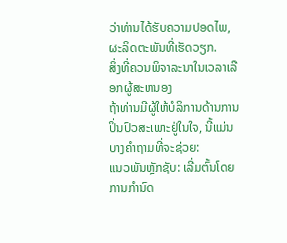ວ່າທ່ານໄດ້ຮັບຄວາມປອດໄພ, ຜະລິດຕະພັນທີ່ເຮັດວຽກ.
ສິ່ງທີ່ຄວນພິຈາລະນາໃນເວລາເລືອກຜູ້ສະຫນອງ
ຖ້າທ່ານມີຜູ້ໃຫ້ບໍລິການດ້ານການປິ່ນປົວສະເພາະຢູ່ໃນໃຈ, ນີ້ແມ່ນບາງຄໍາຖາມທີ່ຈະຊ່ວຍ:
ແນວພັນຫຼັກຊັບ: ເລີ່ມຕົ້ນໂດຍການກໍານົດ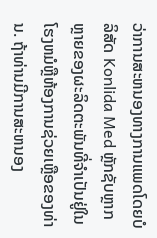ວ່າການສະຫນອງທາງການແພດໂດຍບໍລິສັດ Konlida Med ຫຼັກຊັບຫຼາກຫຼາຍຂອງຜະລິດຕະພັນທີ່ຈໍາເປັນຢູ່ໃນໂຮງຫມໍຫຼືຫ້ອງການຊ່ວຍເຫຼືອຂອງທ່ານ. ຖ້າທ່ານມີການສະຫນອງ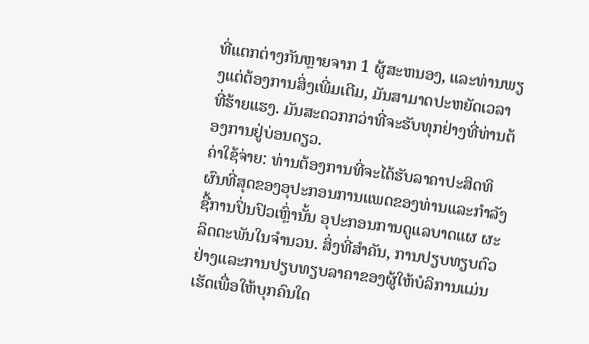ທີ່ແຕກຕ່າງກັນຫຼາຍຈາກ 1 ຜູ້ສະຫນອງ, ແລະທ່ານພຽງແຕ່ຕ້ອງການສິ່ງເພີ່ມເຕີມ, ມັນສາມາດປະຫຍັດເວລາທີ່ຮ້າຍແຮງ. ມັນສະດວກກວ່າທີ່ຈະຮັບທຸກຢ່າງທີ່ທ່ານຕ້ອງການຢູ່ບ່ອນດຽວ.
ຄ່າໃຊ້ຈ່າຍ: ທ່ານຕ້ອງການທີ່ຈະໄດ້ຮັບລາຄາປະສິດທິຜົນທີ່ສຸດຂອງອຸປະກອນການແພດຂອງທ່ານແລະກໍາລັງຊື້ການປິ່ນປົວເຫຼົ່ານັ້ນ ອຸປະກອນການດູແລບາດແຜ ຜະລິດຕະພັນໃນຈໍານວນ. ສິ່ງທີ່ສໍາຄັນ, ການປຽບທຽບຕົວຢ່າງແລະການປຽບທຽບລາຄາຂອງຜູ້ໃຫ້ບໍລິການແມ່ນເຮັດເພື່ອໃຫ້ບຸກຄົນໃດ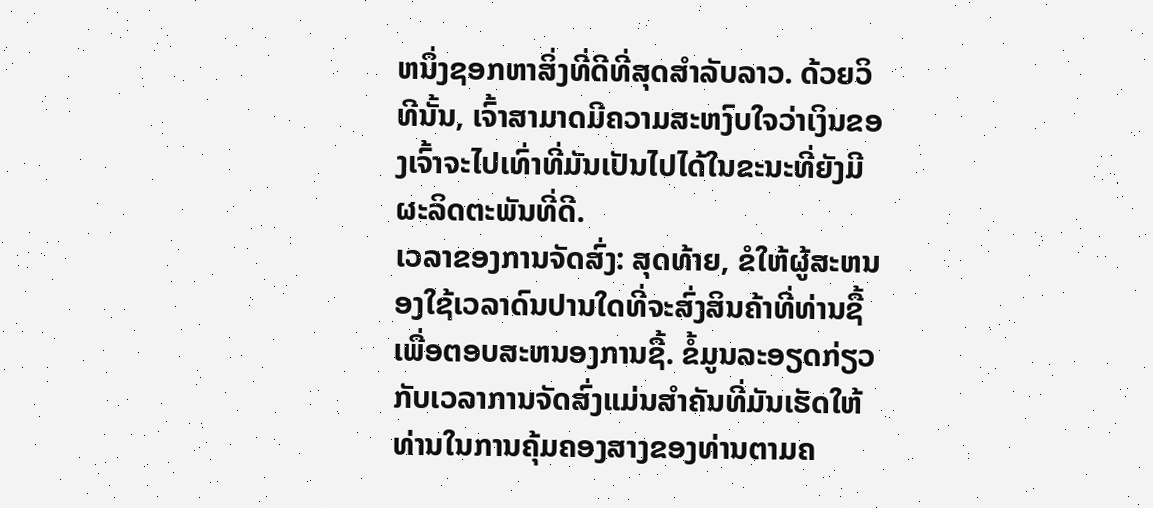ຫນຶ່ງຊອກຫາສິ່ງທີ່ດີທີ່ສຸດສໍາລັບລາວ. ດ້ວຍວິທີນັ້ນ, ເຈົ້າສາມາດມີຄວາມສະຫງົບໃຈວ່າເງິນຂອງເຈົ້າຈະໄປເທົ່າທີ່ມັນເປັນໄປໄດ້ໃນຂະນະທີ່ຍັງມີຜະລິດຕະພັນທີ່ດີ.
ເວລາຂອງການຈັດສົ່ງ: ສຸດທ້າຍ, ຂໍໃຫ້ຜູ້ສະຫນອງໃຊ້ເວລາດົນປານໃດທີ່ຈະສົ່ງສິນຄ້າທີ່ທ່ານຊື້ເພື່ອຕອບສະຫນອງການຊື້. ຂໍ້ມູນລະອຽດກ່ຽວກັບເວລາການຈັດສົ່ງແມ່ນສໍາຄັນທີ່ມັນເຮັດໃຫ້ທ່ານໃນການຄຸ້ມຄອງສາງຂອງທ່ານຕາມຄ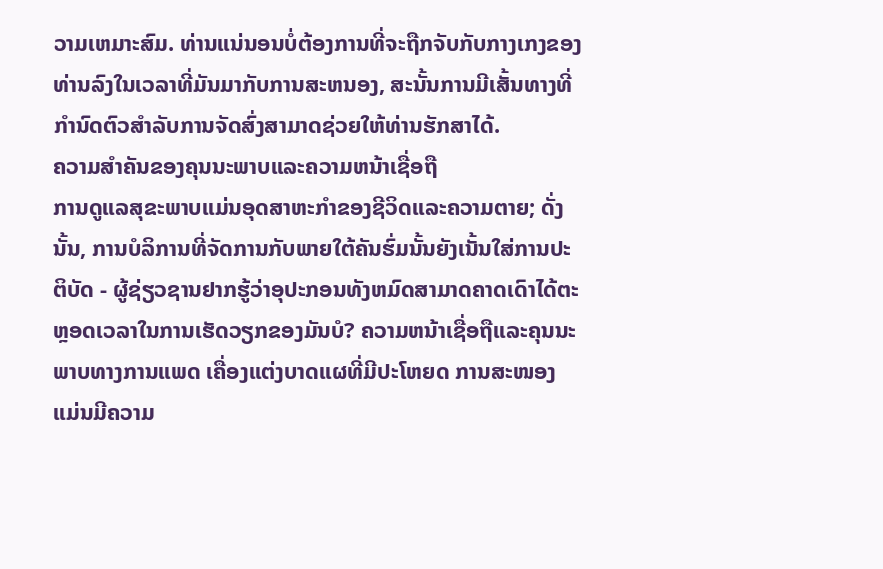ວາມເຫມາະສົມ. ທ່ານແນ່ນອນບໍ່ຕ້ອງການທີ່ຈະຖືກຈັບກັບກາງເກງຂອງທ່ານລົງໃນເວລາທີ່ມັນມາກັບການສະຫນອງ, ສະນັ້ນການມີເສັ້ນທາງທີ່ກໍານົດຕົວສໍາລັບການຈັດສົ່ງສາມາດຊ່ວຍໃຫ້ທ່ານຮັກສາໄດ້.
ຄວາມສໍາຄັນຂອງຄຸນນະພາບແລະຄວາມຫນ້າເຊື່ອຖື
ການດູແລສຸຂະພາບແມ່ນອຸດສາຫະກໍາຂອງຊີວິດແລະຄວາມຕາຍ; ດັ່ງນັ້ນ, ການບໍລິການທີ່ຈັດການກັບພາຍໃຕ້ຄັນຮົ່ມນັ້ນຍັງເນັ້ນໃສ່ການປະຕິບັດ - ຜູ້ຊ່ຽວຊານຢາກຮູ້ວ່າອຸປະກອນທັງຫມົດສາມາດຄາດເດົາໄດ້ຕະຫຼອດເວລາໃນການເຮັດວຽກຂອງມັນບໍ? ຄວາມຫນ້າເຊື່ອຖືແລະຄຸນນະພາບທາງການແພດ ເຄື່ອງແຕ່ງບາດແຜທີ່ມີປະໂຫຍດ ການສະໜອງແມ່ນມີຄວາມ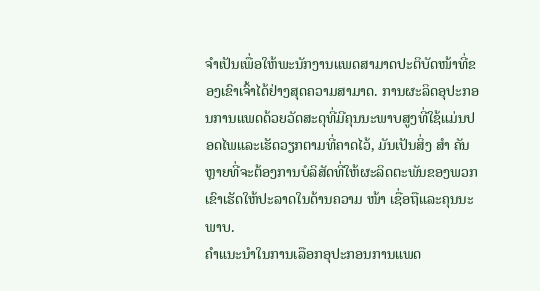ຈຳເປັນເພື່ອໃຫ້ພະນັກງານແພດສາມາດປະຕິບັດໜ້າທີ່ຂອງເຂົາເຈົ້າໄດ້ຢ່າງສຸດຄວາມສາມາດ. ການຜະລິດອຸປະກອນການແພດດ້ວຍວັດສະດຸທີ່ມີຄຸນນະພາບສູງທີ່ໃຊ້ແມ່ນປອດໄພແລະເຮັດວຽກຕາມທີ່ຄາດໄວ້, ມັນເປັນສິ່ງ ສຳ ຄັນຫຼາຍທີ່ຈະຕ້ອງການບໍລິສັດທີ່ໃຫ້ຜະລິດຕະພັນຂອງພວກເຂົາເຮັດໃຫ້ປະລາດໃນດ້ານຄວາມ ໜ້າ ເຊື່ອຖືແລະຄຸນນະພາບ.
ຄໍາແນະນໍາໃນການເລືອກອຸປະກອນການແພດ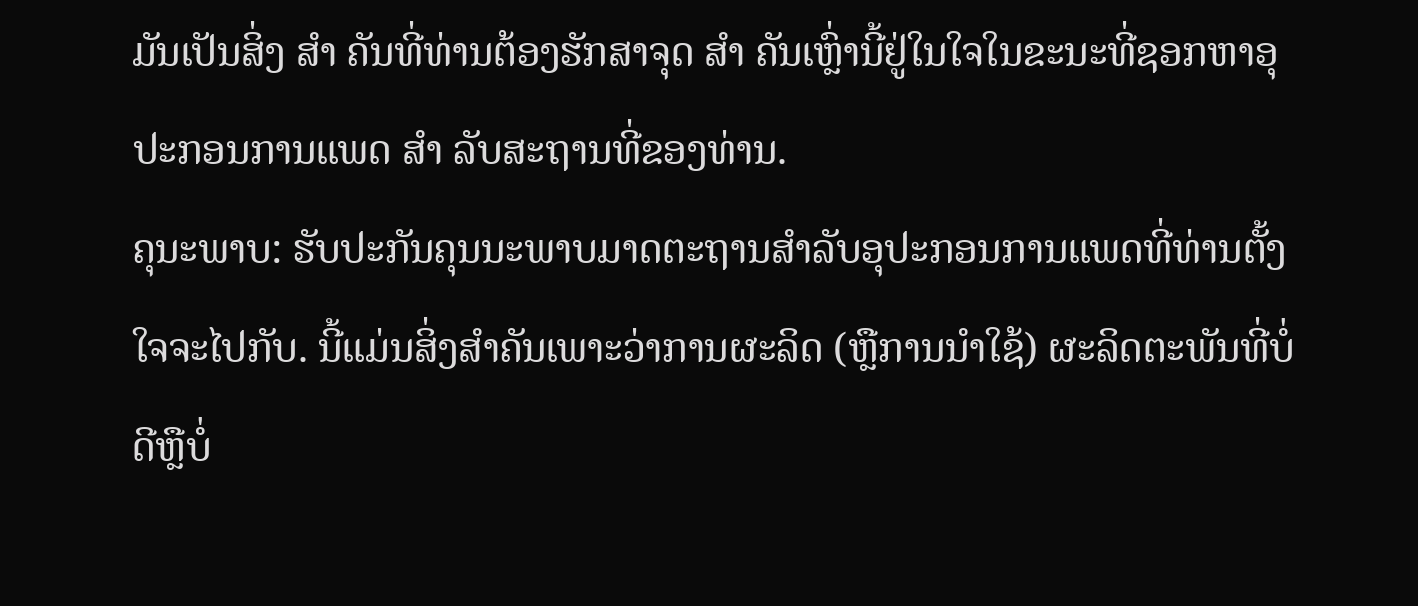ມັນເປັນສິ່ງ ສຳ ຄັນທີ່ທ່ານຕ້ອງຮັກສາຈຸດ ສຳ ຄັນເຫຼົ່ານີ້ຢູ່ໃນໃຈໃນຂະນະທີ່ຊອກຫາອຸປະກອນການແພດ ສຳ ລັບສະຖານທີ່ຂອງທ່ານ.
ຄຸນະພາບ: ຮັບປະກັນຄຸນນະພາບມາດຕະຖານສໍາລັບອຸປະກອນການແພດທີ່ທ່ານຕັ້ງໃຈຈະໄປກັບ. ນີ້ແມ່ນສິ່ງສໍາຄັນເພາະວ່າການຜະລິດ (ຫຼືການນໍາໃຊ້) ຜະລິດຕະພັນທີ່ບໍ່ດີຫຼືບໍ່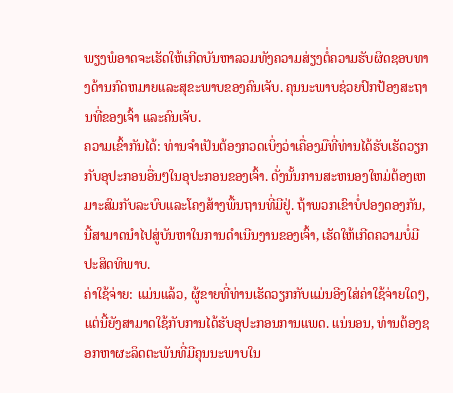ພຽງພໍອາດຈະເຮັດໃຫ້ເກີດບັນຫາລວມທັງຄວາມສ່ຽງຕໍ່ຄວາມຮັບຜິດຊອບທາງດ້ານກົດຫມາຍແລະສຸຂະພາບຂອງຄົນເຈັບ. ຄຸນນະພາບຊ່ວຍປົກປ້ອງສະຖານທີ່ຂອງເຈົ້າ ແລະຄົນເຈັບ.
ຄວາມເຂົ້າກັນໄດ້: ທ່ານຈໍາເປັນຕ້ອງກວດເບິ່ງວ່າເຄື່ອງມືທີ່ທ່ານໄດ້ຮັບເຮັດວຽກກັບອຸປະກອນອື່ນໆໃນອຸປະກອນຂອງເຈົ້າ. ດັ່ງນັ້ນການສະຫນອງໃຫມ່ຕ້ອງເຫມາະສົມກັບລະບົບແລະໂຄງສ້າງພື້ນຖານທີ່ມີຢູ່. ຖ້າພວກເຂົາບໍ່ປອງດອງກັນ, ນີ້ສາມາດນໍາໄປສູ່ບັນຫາໃນການດໍາເນີນງານຂອງເຈົ້າ, ເຮັດໃຫ້ເກີດຄວາມບໍ່ມີປະສິດທິພາບ.
ຄ່າໃຊ້ຈ່າຍ: ແມ່ນແລ້ວ, ຜູ້ຂາຍທີ່ທ່ານເຮັດວຽກກັບແມ່ນອີງໃສ່ຄ່າໃຊ້ຈ່າຍໃດໆ, ແຕ່ນີ້ຍັງສາມາດໃຊ້ກັບການໄດ້ຮັບອຸປະກອນການແພດ. ແນ່ນອນ, ທ່ານຕ້ອງຊອກຫາຜະລິດຕະພັນທີ່ມີຄຸນນະພາບໃນ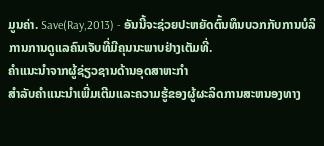ມູນຄ່າ. Save(Ray,2013) - ອັນນີ້ຈະຊ່ວຍປະຫຍັດຕົ້ນທຶນບວກກັບການບໍລິການການດູແລຄົນເຈັບທີ່ມີຄຸນນະພາບຢ່າງເຕັມທີ່.
ຄໍາແນະນໍາຈາກຜູ້ຊ່ຽວຊານດ້ານອຸດສາຫະກໍາ
ສໍາລັບຄໍາແນະນໍາເພີ່ມເຕີມແລະຄວາມຮູ້ຂອງຜູ້ຜະລິດການສະຫນອງທາງ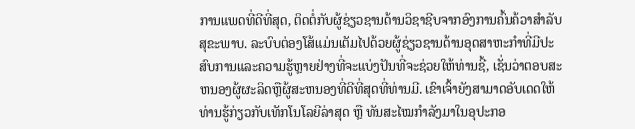ການແພດທີ່ດີທີ່ສຸດ, ຕິດຕໍ່ກັບຜູ້ຊ່ຽວຊານດ້ານວິຊາຊີບຈາກອົງການຄົ້ນຄ້ວາສໍາລັບສຸຂະພາບ. ລະບົບຕ່ອງໂສ້ແມ່ນເຕັມໄປດ້ວຍຜູ້ຊ່ຽວຊານດ້ານອຸດສາຫະກໍາທີ່ມີປະສົບການແລະຄວາມຮູ້ຫຼາຍຢ່າງທີ່ຈະແບ່ງປັນທີ່ຈະຊ່ວຍໃຫ້ທ່ານຊີ້, ເຊັ່ນວ່າຕອບສະຫນອງຜູ້ຜະລິດຫຼືຜູ້ສະຫນອງທີ່ດີທີ່ສຸດທີ່ທ່ານມີ. ເຂົາເຈົ້າຍັງສາມາດອັບເດດໃຫ້ທ່ານຮູ້ກ່ຽວກັບເທັກໂນໂລຍີລ່າສຸດ ຫຼື ທັນສະໄໝກຳລັງມາໃນອຸປະກອ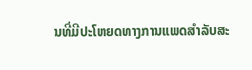ນທີ່ມີປະໂຫຍດທາງການແພດສຳລັບສະ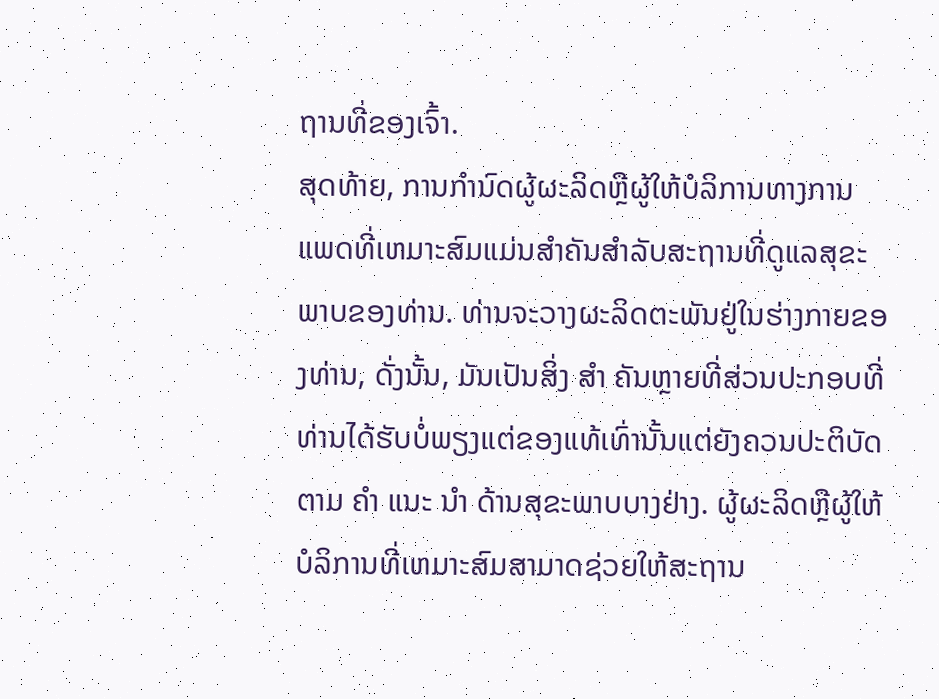ຖານທີ່ຂອງເຈົ້າ.
ສຸດທ້າຍ, ການກໍານົດຜູ້ຜະລິດຫຼືຜູ້ໃຫ້ບໍລິການທາງການແພດທີ່ເຫມາະສົມແມ່ນສໍາຄັນສໍາລັບສະຖານທີ່ດູແລສຸຂະພາບຂອງທ່ານ. ທ່ານຈະວາງຜະລິດຕະພັນຢູ່ໃນຮ່າງກາຍຂອງທ່ານ, ດັ່ງນັ້ນ, ມັນເປັນສິ່ງ ສຳ ຄັນຫຼາຍທີ່ສ່ວນປະກອບທີ່ທ່ານໄດ້ຮັບບໍ່ພຽງແຕ່ຂອງແທ້ເທົ່ານັ້ນແຕ່ຍັງຄວນປະຕິບັດຕາມ ຄຳ ແນະ ນຳ ດ້ານສຸຂະພາບບາງຢ່າງ. ຜູ້ຜະລິດຫຼືຜູ້ໃຫ້ບໍລິການທີ່ເຫມາະສົມສາມາດຊ່ວຍໃຫ້ສະຖານ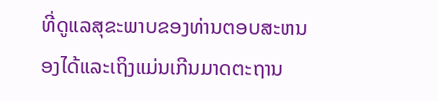ທີ່ດູແລສຸຂະພາບຂອງທ່ານຕອບສະຫນອງໄດ້ແລະເຖິງແມ່ນເກີນມາດຕະຖານ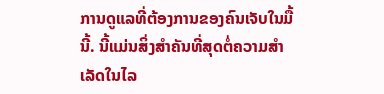ການດູແລທີ່ຕ້ອງການຂອງຄົນເຈັບໃນມື້ນີ້. ນີ້ແມ່ນສິ່ງສໍາຄັນທີ່ສຸດຕໍ່ຄວາມສໍາເລັດໃນໄລ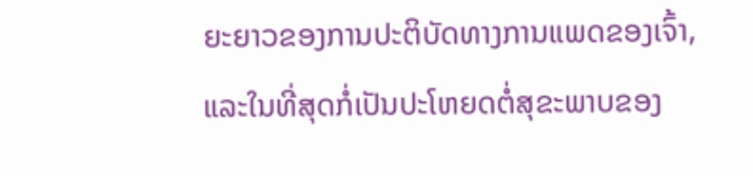ຍະຍາວຂອງການປະຕິບັດທາງການແພດຂອງເຈົ້າ, ແລະໃນທີ່ສຸດກໍ່ເປັນປະໂຫຍດຕໍ່ສຸຂະພາບຂອງ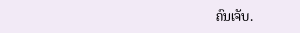ຄົນເຈັບ.